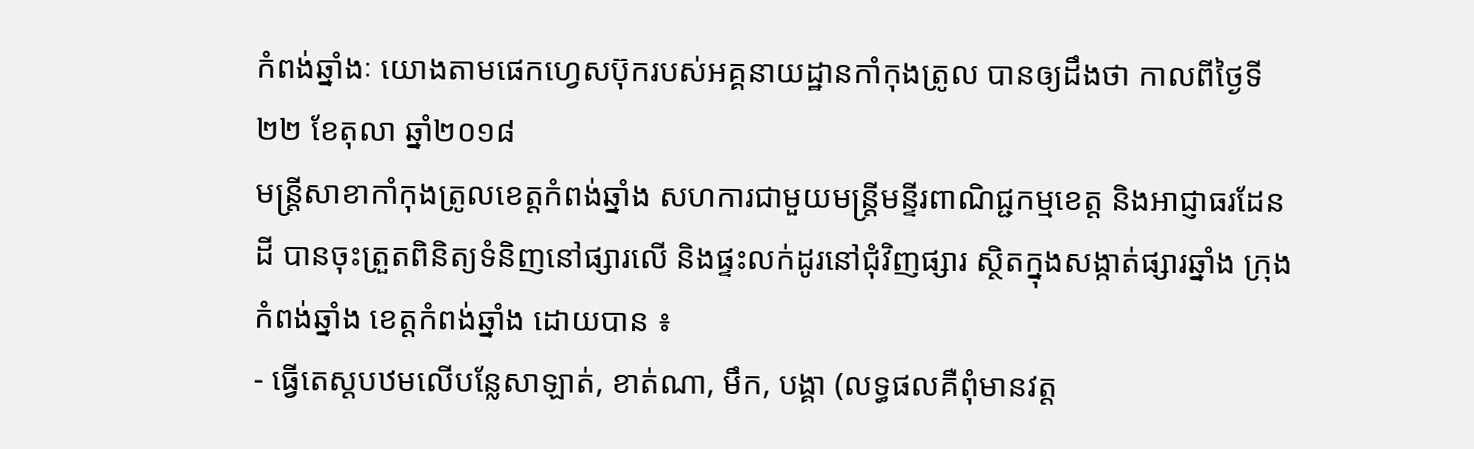កំពង់ឆ្នាំងៈ យោងតាមផេកហ្វេសប៊ុករបស់អគ្គនាយដ្ឋានកាំកុងត្រូល បានឲ្យដឹងថា កាលពីថ្ងៃទី២២ ខែតុលា ឆ្នាំ២០១៨
មន្រ្តីសាខាកាំកុងត្រូលខេត្តកំពង់ឆ្នាំង សហការជាមួយមន្រ្តីមន្ទីរពាណិជ្ជកម្មខេត្ត និងអាជ្ញាធរដែនដី បានចុះត្រួតពិនិត្យទំនិញនៅផ្សារលើ និងផ្ទះលក់ដូរនៅជុំវិញផ្សារ ស្ថិតក្នុងសង្កាត់ផ្សារឆ្នាំង ក្រុងកំពង់ឆ្នាំង ខេត្តកំពង់ឆ្នាំង ដោយបាន ៖
- ធ្វើតេស្តបឋមលើបន្លែសាឡាត់, ខាត់ណា, មឹក, បង្គា (លទ្ធផលគឺពុំមានវត្ត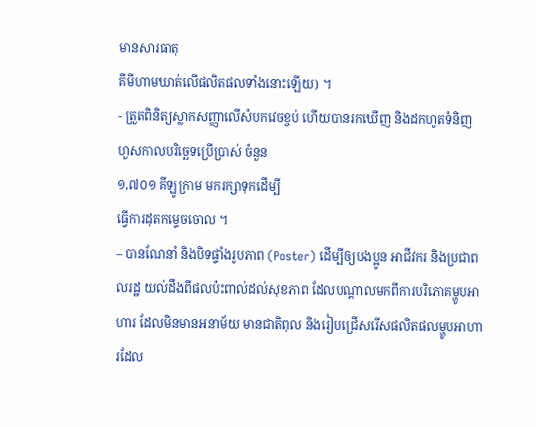មានសារធាតុ
គីមីហាមឃាត់លើផលិតផលទាំងនោះឡើយ) ។
- ត្រួតពិនិត្យស្លាកសញ្ញាលើសំបកវេចខ្ចប់ ហើយបានរកឃើញ និងដកហូតទំនិញ
ហួសកាលបរិច្ឆេទប្រើប្រាស់ ចំនួន
១,៧០១ គីឡូក្រាម មករក្សាទុកដើម្បី
ធ្វើការដុតកម្ទេចចោល ។
– បានណែនាំ និងបិទផ្ទាំងរូបភាព (Poster) ដើម្បីឲ្យបងប្អូន អាជីវករ និងប្រជាពលរដ្ឋ យល់ដឹងពីផលប៉ះពាល់ដល់សុខភាព ដែលបណ្តាលមកពីការបរិភោគម្ហូបអាហារ ដែលមិនមានអនាម័យ មានជាតិពុល និងរៀបជ្រើសរើសផលិតផលម្ហូបអាហារដែល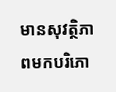មានសុវត្ថិភាពមកបរិភោ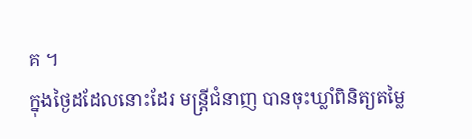គ ។
ក្នុងថ្ងៃដដែលនោះដែរ មន្ត្រីជំនាញ បានចុះឃ្លាំពិនិត្យតម្លៃ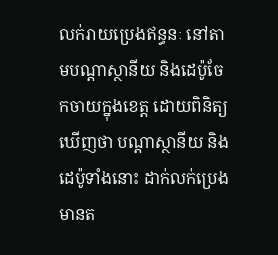លក់រាយប្រេងឥន្ធនៈ នៅតាមបណ្តាស្ថានីយ និងដេប៉ូចែកចាយក្នុងខេត្ត ដោយពិនិត្យឃើញថា បណ្តាស្ថានីយ និងដេប៉ូទាំងនោះ ដាក់លក់ប្រេងមានត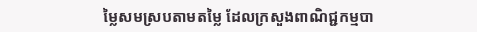ម្លៃសមស្របតាមតម្លៃ ដែលក្រសួងពាណិជ្ជកម្មបា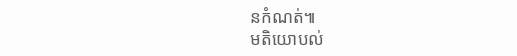នកំណត់៕
មតិយោបល់